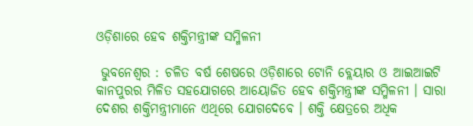ଓଡ଼ିଶାରେ ହେବ ଶକ୍ତିମନ୍ତ୍ରୀଙ୍କ ସମ୍ମିଳନୀ

 ଭୁବନେଶ୍ୱର : ଚଳିତ ବର୍ଷ ଶେଷରେ ଓଡ଼ିଶାରେ ଟୋନି ବ୍ଲେୟାର ଓ ଆଇଆଇଟି କାନପୁରର ମିଳିତ ସହଯୋଗରେ ଆୟୋଜିତ ହେବ ଶକ୍ତିମନ୍ତ୍ରୀଙ୍କ ସମ୍ମିଳନୀ । ସାରା ଦେଶର ଶକ୍ତିମନ୍ତ୍ରୀମାନେ ଏଥିରେ ଯୋଗଦେବେ । ଶକ୍ତି କ୍ଷେତ୍ରରେ ଅଧିକ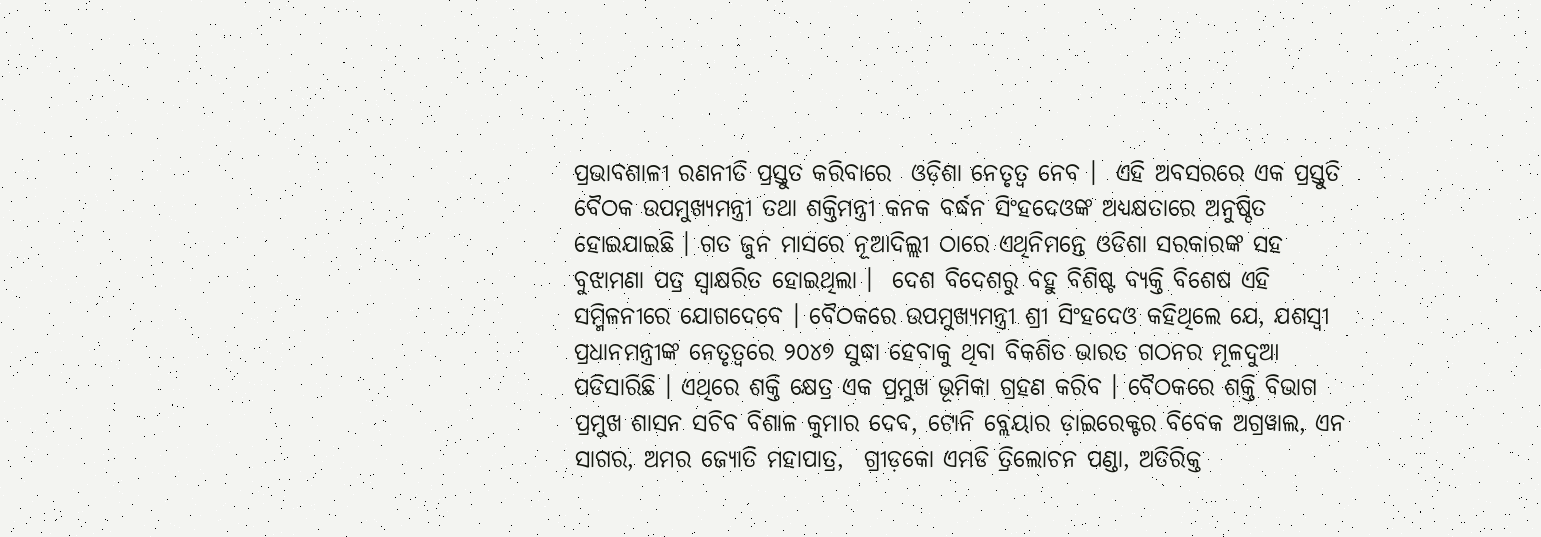ପ୍ରଭାବଶାଳୀ ରଣନୀତି ପ୍ରସ୍ତୁତ କରିବାରେ  ଓଡ଼ିଶା ନେତୃତ୍ୱ ନେବ ।  ଏହି ଅବସରରେ ଏକ ପ୍ରସ୍ତୁତି ବୈଠକ ଉପମୁଖ୍ୟମନ୍ତ୍ରୀ ତଥା ଶକ୍ତିମନ୍ତ୍ରୀ କନକ ବର୍ଦ୍ଧନ ସିଂହଦେଓଙ୍କ ଅଧ୍ୟକ୍ଷତାରେ ଅନୁଷ୍ଠିତ ହୋଇଯାଇଛି । ଗତ ଜୁନ ମାସରେ ନୂଆଦିଲ୍ଲୀ ଠାରେ ଏଥିନିମନ୍ତେ ଓଡିଶା ସରକାରଙ୍କ ସହ ବୁଝାମଣା ପତ୍ର ସ୍ୱାକ୍ଷରିତ ହୋଇଥିଲା ।  ଦେଶ ବିଦେଶରୁ ବହୁ ବିଶିଷ୍ଟ ବ୍ୟକ୍ତି ବିଶେଷ ଏହି ସମ୍ମିଳନୀରେ ଯୋଗଦେବେ । ବୈଠକରେ ଉପମୁଖ୍ୟମନ୍ତ୍ରୀ ଶ୍ରୀ ସିଂହଦେଓ କହିଥିଲେ ଯେ, ଯଶସ୍ୱୀ ପ୍ରଧାନମନ୍ତ୍ରୀଙ୍କ ନେତୃତ୍ୱରେ ୨୦୪୭ ସୁଦ୍ଧା ହେବାକୁ ଥିବା ବିକଶିତ ଭାରତ ଗଠନର ମୂଳଦୁଆ ପଡିସାରିଛି । ଏଥିରେ ଶକ୍ତି କ୍ଷେତ୍ର ଏକ ପ୍ରମୁଖ ଭୂମିକା ଗ୍ରହଣ କରିବ । ବୈଠକରେ ଶକ୍ତି ବିଭାଗ ପ୍ରମୁଖ ଶାସନ ସଚିବ ବିଶାଳ କୁମାର ଦେବ, ଟୋନି ବ୍ଲେୟାର ଡ଼ାଇରେକ୍ଟର ବିବେକ ଅଗ୍ରୱାଲ, ଏନ ସାଗର, ଅମର ଜ୍ୟୋତି ମହାପାତ୍ର,  ଗ୍ରୀଡ଼କୋ ଏମଡି ତ୍ରିଲୋଚନ ପଣ୍ଡା, ଅତିରିକ୍ତ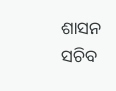ଶାସନ ସଚିବ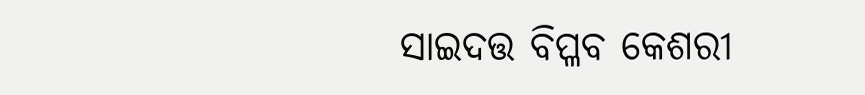ସାଇଦତ୍ତ ବିପ୍ଳବ କେଶରୀ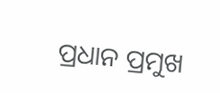ପ୍ରଧାନ ପ୍ରମୁଖ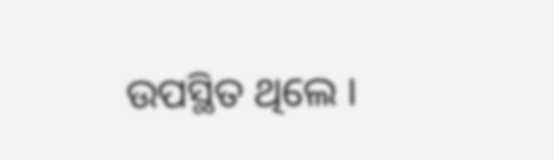ଉପସ୍ଥିତ ଥିଲେ ।